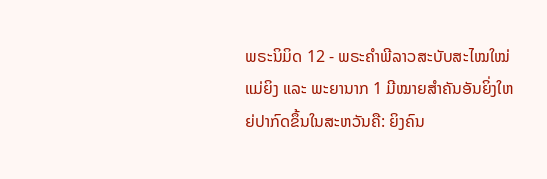ພຣະນິມິດ 12 - ພຣະຄຳພີລາວສະບັບສະໄໝໃໝ່ແມ່ຍິງ ແລະ ພະຍານາກ 1 ມີໝາຍສຳຄັນອັນຍິ່ງໃຫຍ່ປາກົດຂຶ້ນໃນສະຫວັນຄື: ຍິງຄົນ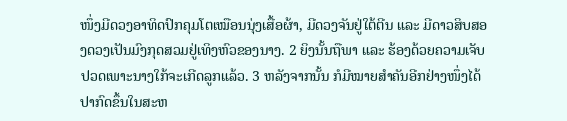ໜຶ່ງມີດວງອາທິດປົກຄຸມໂຕເໝືອນນຸ່ງເສື້ອຜ້າ, ມີດວງຈັນຢູ່ໃຕ້ຕີນ ແລະ ມີດາວສິບສອງດວງເປັນມົງກຸດສວມຢູ່ເທິງຫົວຂອງນາງ. 2 ຍິງນັ້ນຖືພາ ແລະ ຮ້ອງດ້ວຍຄວາມເຈັບປວດເພາະນາງໃກ້ຈະເກີດລູກແລ້ວ. 3 ຫລັງຈາກນັ້ນ ກໍມີໝາຍສຳຄັນອີກຢ່າງໜຶ່ງໄດ້ປາກົດຂຶ້ນໃນສະຫ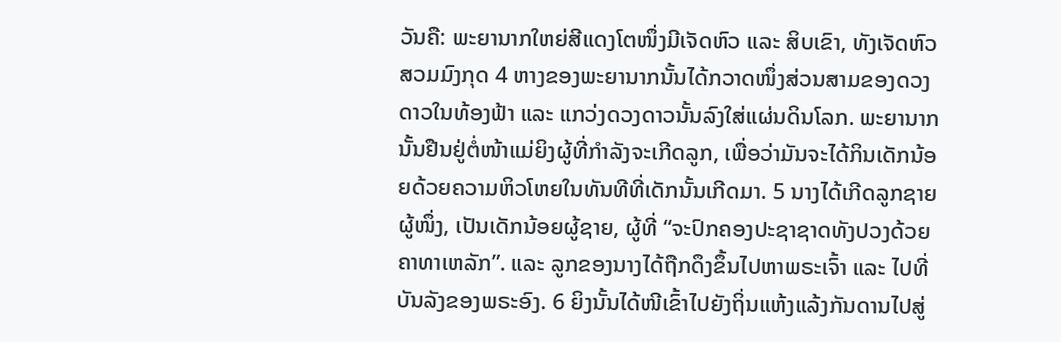ວັນຄື: ພະຍານາກໃຫຍ່ສີແດງໂຕໜຶ່ງມີເຈັດຫົວ ແລະ ສິບເຂົາ, ທັງເຈັດຫົວສວມມົງກຸດ 4 ຫາງຂອງພະຍານາກນັ້ນໄດ້ກວາດໜຶ່ງສ່ວນສາມຂອງດວງດາວໃນທ້ອງຟ້າ ແລະ ແກວ່ງດວງດາວນັ້ນລົງໃສ່ແຜ່ນດິນໂລກ. ພະຍານາກນັ້ນຢືນຢູ່ຕໍ່ໜ້າແມ່ຍິງຜູ້ທີ່ກຳລັງຈະເກີດລູກ, ເພື່ອວ່າມັນຈະໄດ້ກິນເດັກນ້ອຍດ້ວຍຄວາມຫິວໂຫຍໃນທັນທີທີ່ເດັກນັ້ນເກີດມາ. 5 ນາງໄດ້ເກີດລູກຊາຍຜູ້ໜຶ່ງ, ເປັນເດັກນ້ອຍຜູ້ຊາຍ, ຜູ້ທີ່ “ຈະປົກຄອງປະຊາຊາດທັງປວງດ້ວຍຄາທາເຫລັກ”. ແລະ ລູກຂອງນາງໄດ້ຖືກດຶງຂຶ້ນໄປຫາພຣະເຈົ້າ ແລະ ໄປທີ່ບັນລັງຂອງພຣະອົງ. 6 ຍິງນັ້ນໄດ້ໜີເຂົ້າໄປຍັງຖິ່ນແຫ້ງແລ້ງກັນດານໄປສູ່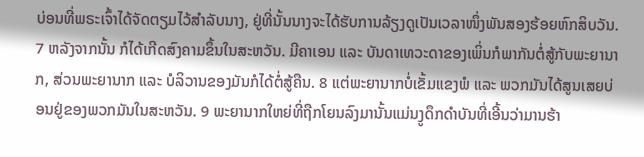ບ່ອນທີ່ພຣະເຈົ້າໄດ້ຈັດຕຽມໄວ້ສຳລັບນາງ, ຢູ່ທີ່ນັ້ນນາງຈະໄດ້ຮັບການລ້ຽງດູເປັນເວລາໜຶ່ງພັນສອງຮ້ອຍຫົກສິບວັນ. 7 ຫລັງຈາກນັ້ນ ກໍໄດ້ເກີດສົງຄາມຂຶ້ນໃນສະຫວັນ. ມີຄາເອນ ແລະ ບັນດາເທວະດາຂອງເພິ່ນກໍພາກັນຕໍ່ສູ້ກັບພະຍານາກ, ສ່ວນພະຍານາກ ແລະ ບໍລິວານຂອງມັນກໍໄດ້ຕໍ່ສູ້ຄືນ. 8 ແຕ່ພະຍານາກບໍ່ເຂັ້ມແຂງພໍ ແລະ ພວກມັນໄດ້ສູນເສຍບ່ອນຢູ່ຂອງພວກມັນໃນສະຫວັນ. 9 ພະຍານາກໃຫຍ່ທີ່ຖືກໂຍນລົງມານັ້ນແມ່ນງູດຶກດຳບັນທີ່ເອີ້ນວ່າມານຮ້າ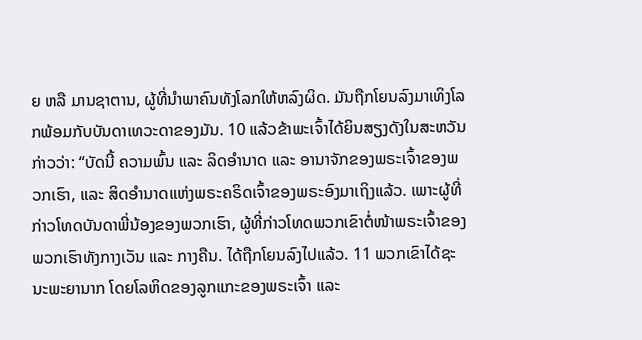ຍ ຫລື ມານຊາຕານ, ຜູ້ທີ່ນຳພາຄົນທັງໂລກໃຫ້ຫລົງຜິດ. ມັນຖືກໂຍນລົງມາເທິງໂລກພ້ອມກັບບັນດາເທວະດາຂອງມັນ. 10 ແລ້ວຂ້າພະເຈົ້າໄດ້ຍິນສຽງດັງໃນສະຫວັນກ່າວວ່າ: “ບັດນີ້ ຄວາມພົ້ນ ແລະ ລິດອຳນາດ ແລະ ອານາຈັກຂອງພຣະເຈົ້າຂອງພວກເຮົາ, ແລະ ສິດອຳນາດແຫ່ງພຣະຄຣິດເຈົ້າຂອງພຣະອົງມາເຖິງແລ້ວ. ເພາະຜູ້ທີ່ກ່າວໂທດບັນດາພີ່ນ້ອງຂອງພວກເຮົາ, ຜູ້ທີ່ກ່າວໂທດພວກເຂົາຕໍ່ໜ້າພຣະເຈົ້າຂອງພວກເຮົາທັງກາງເວັນ ແລະ ກາງຄືນ. ໄດ້ຖືກໂຍນລົງໄປແລ້ວ. 11 ພວກເຂົາໄດ້ຊະນະພະຍານາກ ໂດຍໂລຫິດຂອງລູກແກະຂອງພຣະເຈົ້າ ແລະ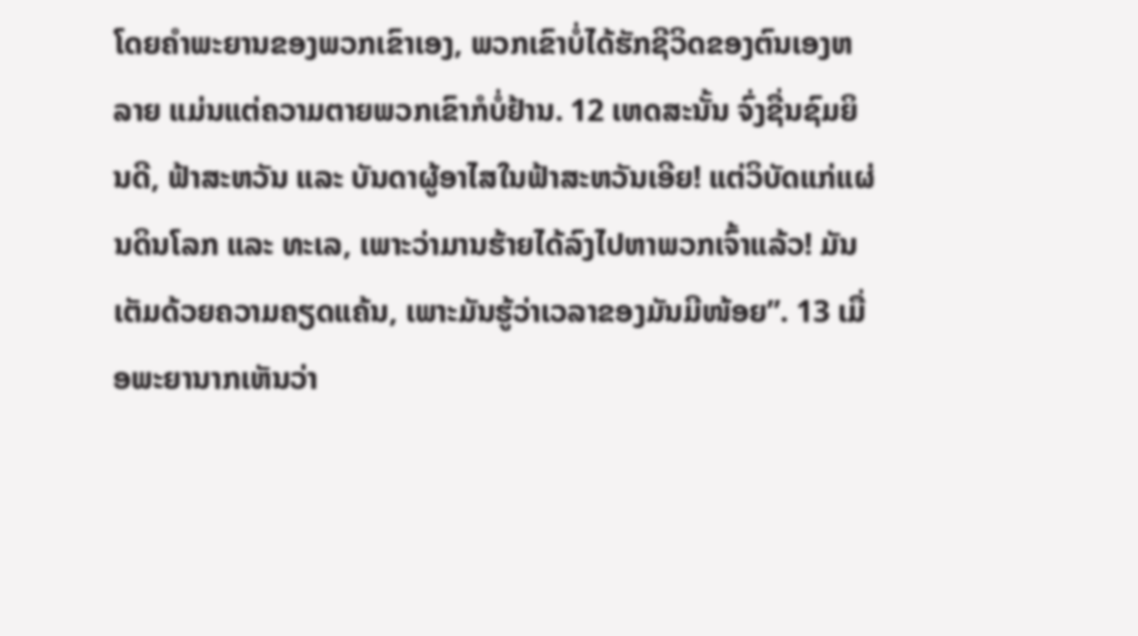ໂດຍຄຳພະຍານຂອງພວກເຂົາເອງ, ພວກເຂົາບໍ່ໄດ້ຮັກຊີວິດຂອງຕົນເອງຫລາຍ ແມ່ນແຕ່ຄວາມຕາຍພວກເຂົາກໍບໍ່ຢ້ານ. 12 ເຫດສະນັ້ນ ຈົ່ງຊື່ນຊົມຍິນດີ, ຟ້າສະຫວັນ ແລະ ບັນດາຜູ້ອາໄສໃນຟ້າສະຫວັນເອີຍ! ແຕ່ວິບັດແກ່ແຜ່ນດິນໂລກ ແລະ ທະເລ, ເພາະວ່າມານຮ້າຍໄດ້ລົງໄປຫາພວກເຈົ້າແລ້ວ! ມັນເຕັມດ້ວຍຄວາມຄຽດແຄ້ນ, ເພາະມັນຮູ້ວ່າເວລາຂອງມັນມີໜ້ອຍ”. 13 ເມື່ອພະຍານາກເຫັນວ່າ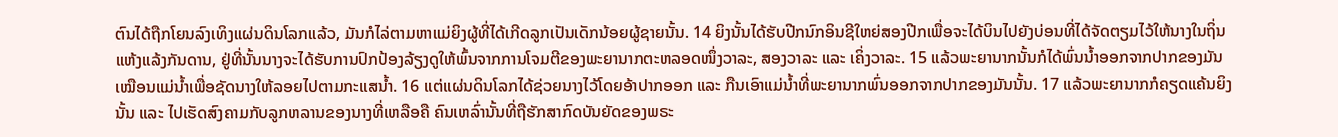ຕົນໄດ້ຖືກໂຍນລົງເທິງແຜ່ນດິນໂລກແລ້ວ, ມັນກໍໄລ່ຕາມຫາແມ່ຍິງຜູ້ທີ່ໄດ້ເກີດລູກເປັນເດັກນ້ອຍຜູ້ຊາຍນັ້ນ. 14 ຍິງນັ້ນໄດ້ຮັບປີກນົກອິນຊີໃຫຍ່ສອງປີກເພື່ອຈະໄດ້ບິນໄປຍັງບ່ອນທີ່ໄດ້ຈັດຕຽມໄວ້ໃຫ້ນາງໃນຖິ່ນແຫ້ງແລ້ງກັນດານ, ຢູ່ທີ່ນັ້ນນາງຈະໄດ້ຮັບການປົກປ້ອງລ້ຽງດູໃຫ້ພົ້ນຈາກການໂຈມຕີຂອງພະຍານາກຕະຫລອດໜຶ່ງວາລະ, ສອງວາລະ ແລະ ເຄິ່ງວາລະ. 15 ແລ້ວພະຍານາກນັ້ນກໍໄດ້ພົ່ນນ້ຳອອກຈາກປາກຂອງມັນເໝືອນແມ່ນ້ຳເພື່ອຊັດນາງໃຫ້ລອຍໄປຕາມກະແສນ້ຳ. 16 ແຕ່ແຜ່ນດິນໂລກໄດ້ຊ່ວຍນາງໄວ້ໂດຍອ້າປາກອອກ ແລະ ກືນເອົາແມ່ນ້ຳທີ່ພະຍານາກພົ່ນອອກຈາກປາກຂອງມັນນັ້ນ. 17 ແລ້ວພະຍານາກກໍຄຽດແຄ້ນຍິງນັ້ນ ແລະ ໄປເຮັດສົງຄາມກັບລູກຫລານຂອງນາງທີ່ເຫລືອຄື ຄົນເຫລົ່ານັ້ນທີ່ຖືຮັກສາກົດບັນຍັດຂອງພຣະ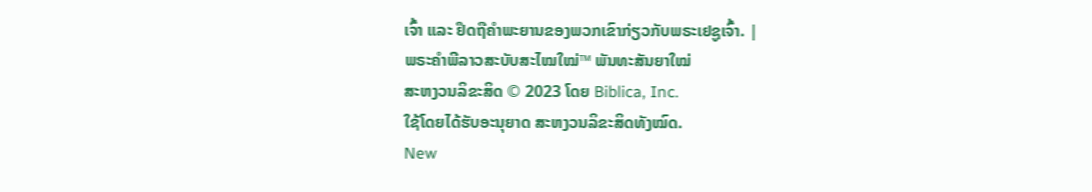ເຈົ້າ ແລະ ຢຶດຖືຄຳພະຍານຂອງພວກເຂົາກ່ຽວກັບພຣະເຢຊູເຈົ້າ. |
ພຣະຄຳພີລາວສະບັບສະໄໝໃໝ່™ ພັນທະສັນຍາໃໝ່
ສະຫງວນລິຂະສິດ © 2023 ໂດຍ Biblica, Inc.
ໃຊ້ໂດຍໄດ້ຮັບອະນຸຍາດ ສະຫງວນລິຂະສິດທັງໝົດ.
New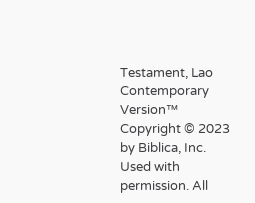Testament, Lao Contemporary Version™
Copyright © 2023 by Biblica, Inc.
Used with permission. All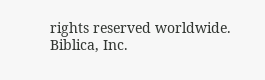rights reserved worldwide.
Biblica, Inc.